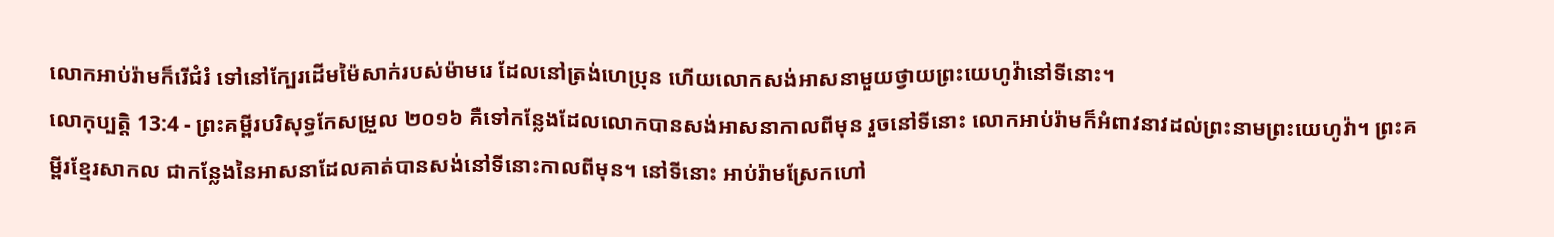លោកអាប់រ៉ាមក៏រើជំរំ ទៅនៅក្បែរដើមម៉ៃសាក់របស់ម៉ាមរេ ដែលនៅត្រង់ហេប្រុន ហើយលោកសង់អាសនាមួយថ្វាយព្រះយេហូវ៉ានៅទីនោះ។
លោកុប្បត្តិ 13:4 - ព្រះគម្ពីរបរិសុទ្ធកែសម្រួល ២០១៦ គឺទៅកន្លែងដែលលោកបានសង់អាសនាកាលពីមុន រួចនៅទីនោះ លោកអាប់រ៉ាមក៏អំពាវនាវដល់ព្រះនាមព្រះយេហូវ៉ា។ ព្រះគម្ពីរខ្មែរសាកល ជាកន្លែងនៃអាសនាដែលគាត់បានសង់នៅទីនោះកាលពីមុន។ នៅទីនោះ អាប់រ៉ាមស្រែកហៅ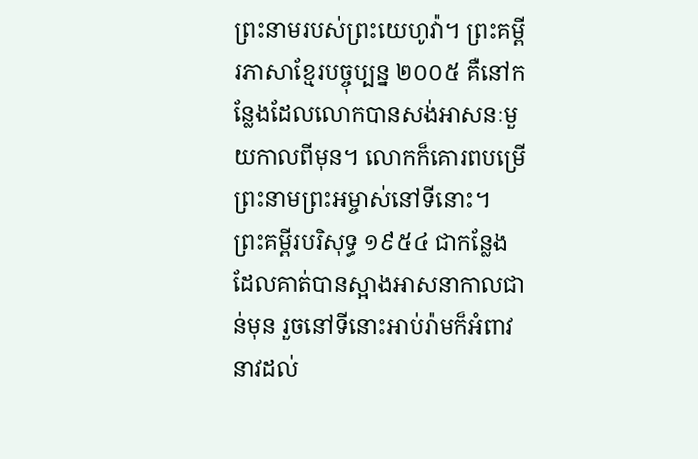ព្រះនាមរបស់ព្រះយេហូវ៉ា។ ព្រះគម្ពីរភាសាខ្មែរបច្ចុប្បន្ន ២០០៥ គឺនៅកន្លែងដែលលោកបានសង់អាសនៈមួយកាលពីមុន។ លោកក៏គោរពបម្រើព្រះនាមព្រះអម្ចាស់នៅទីនោះ។ ព្រះគម្ពីរបរិសុទ្ធ ១៩៥៤ ជាកន្លែងដែលគាត់បានស្អាងអាសនាកាលជាន់មុន រួចនៅទីនោះអាប់រ៉ាមក៏អំពាវនាវដល់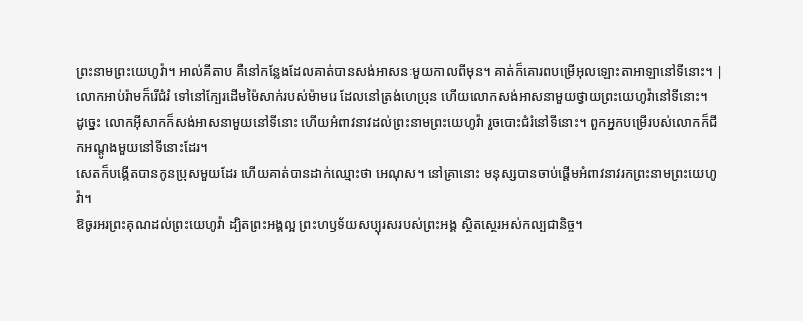ព្រះនាមព្រះយេហូវ៉ា។ អាល់គីតាប គឺនៅកន្លែងដែលគាត់បានសង់អាសនៈមួយកាលពីមុន។ គាត់ក៏គោរពបម្រើអុលឡោះតាអាឡានៅទីនោះ។ |
លោកអាប់រ៉ាមក៏រើជំរំ ទៅនៅក្បែរដើមម៉ៃសាក់របស់ម៉ាមរេ ដែលនៅត្រង់ហេប្រុន ហើយលោកសង់អាសនាមួយថ្វាយព្រះយេហូវ៉ានៅទីនោះ។
ដូច្នេះ លោកអ៊ីសាកក៏សង់អាសនាមួយនៅទីនោះ ហើយអំពាវនាវដល់ព្រះនាមព្រះយេហូវ៉ា រួចបោះជំរំនៅទីនោះ។ ពួកអ្នកបម្រើរបស់លោកក៏ជីកអណ្តូងមួយនៅទីនោះដែរ។
សេតក៏បង្កើតបានកូនប្រុសមួយដែរ ហើយគាត់បានដាក់ឈ្មោះថា អេណុស។ នៅគ្រានោះ មនុស្សបានចាប់ផ្តើមអំពាវនាវរកព្រះនាមព្រះយេហូវ៉ា។
ឱចូរអរព្រះគុណដល់ព្រះយេហូវ៉ា ដ្បិតព្រះអង្គល្អ ព្រះហឫទ័យសប្បុរសរបស់ព្រះអង្គ ស្ថិតស្ថេរអស់កល្បជានិច្ច។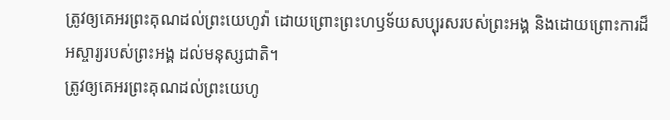ត្រូវឲ្យគេអរព្រះគុណដល់ព្រះយេហូវ៉ា ដោយព្រោះព្រះហឫទ័យសប្បុរសរបស់ព្រះអង្គ និងដោយព្រោះការដ៏អស្ចារ្យរបស់ព្រះអង្គ ដល់មនុស្សជាតិ។
ត្រូវឲ្យគេអរព្រះគុណដល់ព្រះយេហូ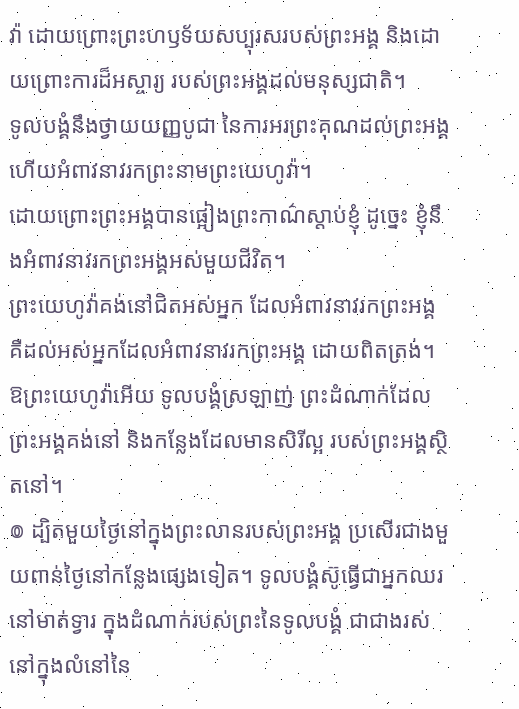វ៉ា ដោយព្រោះព្រះហឫទ័យសប្បុរសរបស់ព្រះអង្គ និងដោយព្រោះការដ៏អស្ចារ្យ របស់ព្រះអង្គដល់មនុស្សជាតិ។
ទូលបង្គំនឹងថ្វាយយញ្ញបូជា នៃការអរព្រះគុណដល់ព្រះអង្គ ហើយអំពាវនាវរកព្រះនាមព្រះយេហូវ៉ា។
ដោយព្រោះព្រះអង្គបានផ្អៀងព្រះកាណ៌ស្តាប់ខ្ញុំ ដូច្នេះ ខ្ញុំនឹងអំពាវនាវរកព្រះអង្គអស់មួយជីវិត។
ព្រះយេហូវ៉ាគង់នៅជិតអស់អ្នក ដែលអំពាវនាវរកព្រះអង្គ គឺដល់អស់អ្នកដែលអំពាវនាវរកព្រះអង្គ ដោយពិតត្រង់។
ឱព្រះយេហូវ៉ាអើយ ទូលបង្គំស្រឡាញ់ ព្រះដំណាក់ដែលព្រះអង្គគង់នៅ និងកន្លែងដែលមានសិរីល្អ របស់ព្រះអង្គស្ថិតនៅ។
៙ ដ្បិតមួយថ្ងៃនៅក្នុងព្រះលានរបស់ព្រះអង្គ ប្រសើរជាងមួយពាន់ថ្ងៃនៅកន្លែងផ្សេងទៀត។ ទូលបង្គំស៊ូធ្វើជាអ្នកឈរនៅមាត់ទ្វារ ក្នុងដំណាក់របស់ព្រះនៃទូលបង្គំ ជាជាងរស់នៅក្នុងលំនៅនៃ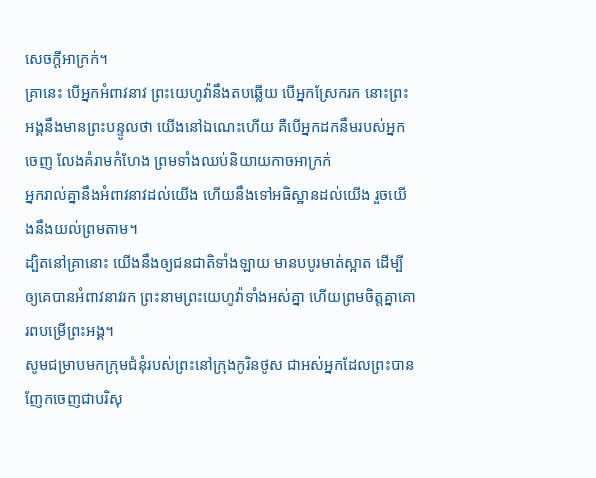សេចក្ដីអាក្រក់។
គ្រានេះ បើអ្នកអំពាវនាវ ព្រះយេហូវ៉ានឹងតបឆ្លើយ បើអ្នកស្រែករក នោះព្រះអង្គនឹងមានព្រះបន្ទូលថា យើងនៅឯណេះហើយ គឺបើអ្នកដកនឹមរបស់អ្នកចេញ លែងគំរាមកំហែង ព្រមទាំងឈប់និយាយកាចអាក្រក់
អ្នករាល់គ្នានឹងអំពាវនាវដល់យើង ហើយនឹងទៅអធិស្ឋានដល់យើង រួចយើងនឹងយល់ព្រមតាម។
ដ្បិតនៅគ្រានោះ យើងនឹងឲ្យជនជាតិទាំងឡាយ មានបបូរមាត់ស្អាត ដើម្បីឲ្យគេបានអំពាវនាវរក ព្រះនាមព្រះយេហូវ៉ាទាំងអស់គ្នា ហើយព្រមចិត្តគ្នាគោរពបម្រើព្រះអង្គ។
សូមជម្រាបមកក្រុមជំនុំរបស់ព្រះនៅក្រុងកូរិនថូស ជាអស់អ្នកដែលព្រះបានញែកចេញជាបរិសុ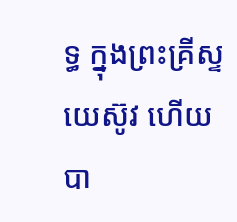ទ្ធ ក្នុងព្រះគ្រីស្ទយេស៊ូវ ហើយបា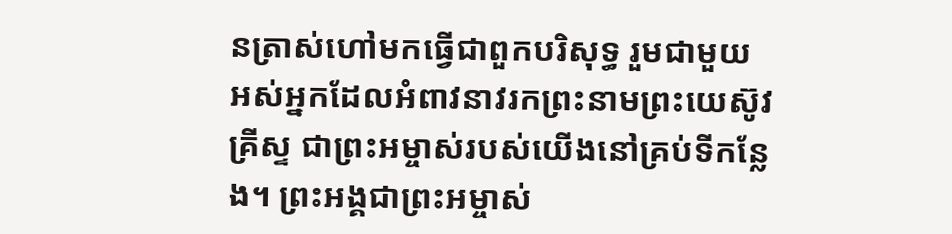នត្រាស់ហៅមកធ្វើជាពួកបរិសុទ្ធ រួមជាមួយអស់អ្នកដែលអំពាវនាវរកព្រះនាមព្រះយេស៊ូវគ្រីស្ទ ជាព្រះអម្ចាស់របស់យើងនៅគ្រប់ទីកន្លែង។ ព្រះអង្គជាព្រះអម្ចាស់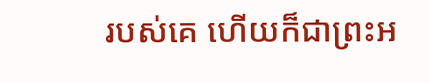របស់គេ ហើយក៏ជាព្រះអ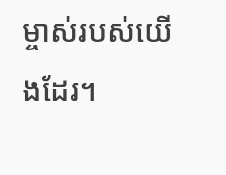ម្ចាស់របស់យើងដែរ។